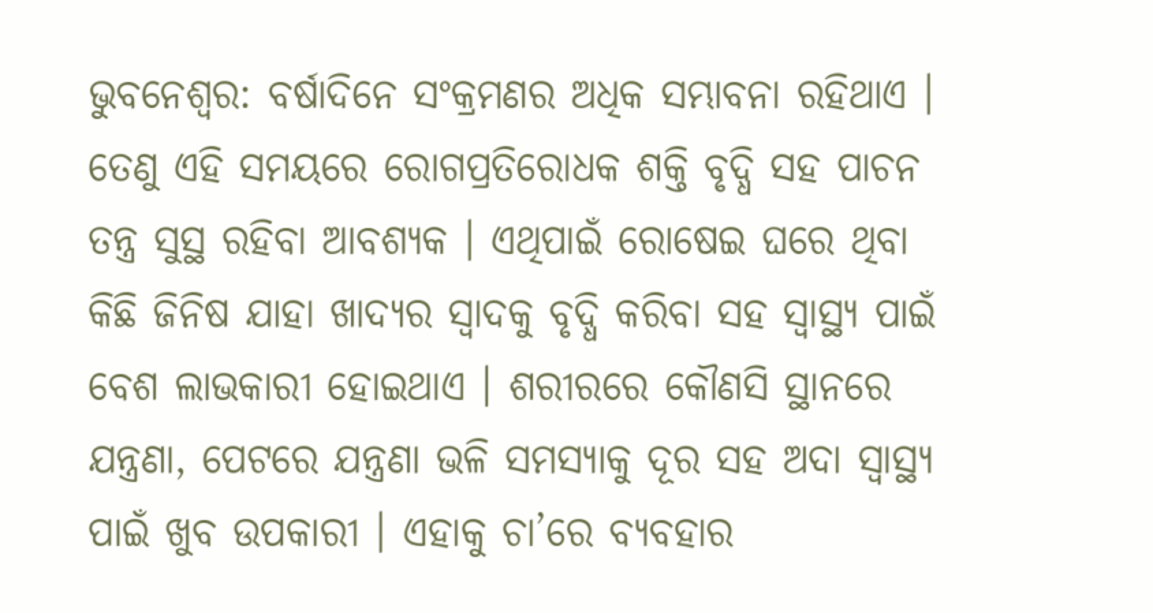ଭୁବନେଶ୍ଵର: ବର୍ଷାଦିନେ ସଂକ୍ରମଣର ଅଧିକ ସମ୍ଭାବନା ରହିଥାଏ । ତେଣୁ ଏହି ସମୟରେ ରୋଗପ୍ରତିରୋଧକ ଶକ୍ତି ବୃଦ୍ଧି ସହ ପାଚନ ତନ୍ତ୍ର ସୁସ୍ଥ ରହିବା ଆବଶ୍ୟକ । ଏଥିପାଇଁ ରୋଷେଇ ଘରେ ଥିବା କିଛି ଜିନିଷ ଯାହା ଖାଦ୍ୟର ସ୍ୱାଦକୁ ବୃଦ୍ଧି କରିବା ସହ ସ୍ୱାସ୍ଥ୍ୟ ପାଇଁ ବେଶ ଲାଭକାରୀ ହୋଇଥାଏ । ଶରୀରରେ କୌଣସି ସ୍ଥାନରେ ଯନ୍ତ୍ରଣା, ପେଟରେ ଯନ୍ତ୍ରଣା ଭଳି ସମସ୍ୟାକୁ ଦୂର ସହ ଅଦା ସ୍ୱାସ୍ଥ୍ୟ ପାଇଁ ଖୁବ ଉପକାରୀ । ଏହାକୁ ଚା’ରେ ବ୍ୟବହାର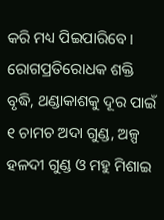କରି ମଧ୍ୟ ପିଇପାରିବେ । ରୋଗପ୍ରତିରୋଧକ ଶକ୍ତି ବୃଦ୍ଧି, ଥଣ୍ଡାକାଶକୁ ଦୂର ପାଇଁ ୧ ଚାମଚ ଅଦା ଗୁଣ୍ଡ, ଅଳ୍ପ ହଳଦୀ ଗୁଣ୍ଡ ଓ ମହୁ ମିଶାଇ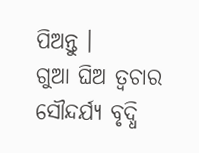ପିଅନ୍ତୁ ।
ଗୁଆ ଘିଅ ତ୍ୱଚାର ସୌନ୍ଦର୍ଯ୍ୟ ବୃଦ୍ଧି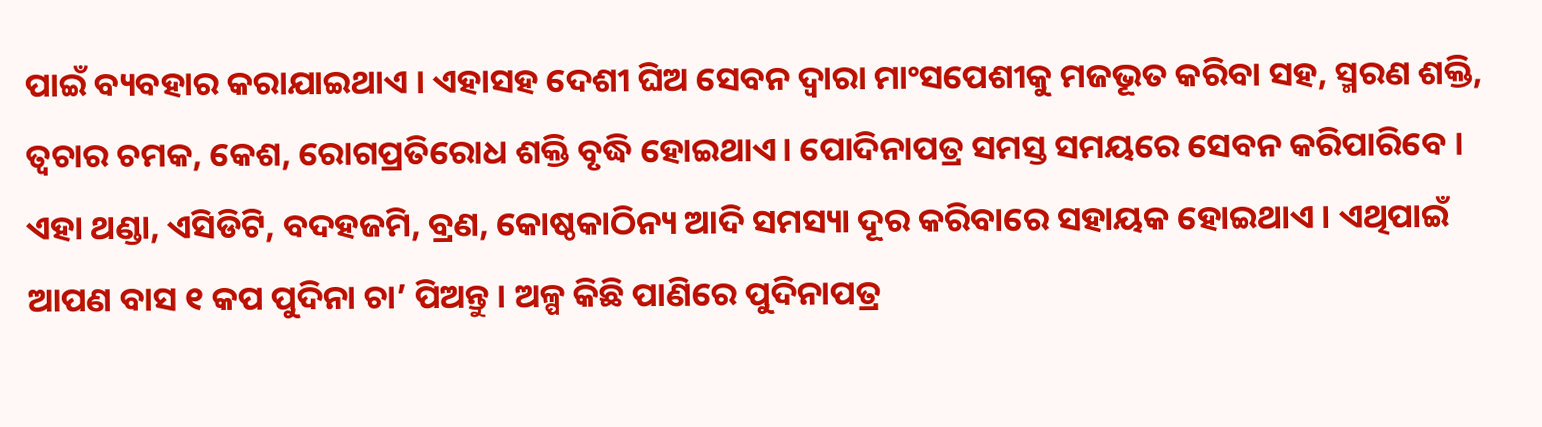ପାଇଁ ବ୍ୟବହାର କରାଯାଇଥାଏ । ଏହାସହ ଦେଶୀ ଘିଅ ସେବନ ଦ୍ୱାରା ମାଂସପେଶୀକୁ ମଜଭୂତ କରିବା ସହ, ସ୍ମରଣ ଶକ୍ତି, ତ୍ୱଚାର ଚମକ, କେଶ, ରୋଗପ୍ରତିରୋଧ ଶକ୍ତି ବୃଦ୍ଧି ହୋଇଥାଏ। ପୋଦିନାପତ୍ର ସମସ୍ତ ସମୟରେ ସେବନ କରିପାରିବେ । ଏହା ଥଣ୍ଡା, ଏସିଡିଟି, ବଦହଜମି, ବ୍ରଣ, କୋଷ୍ଠକାଠିନ୍ୟ ଆଦି ସମସ୍ୟା ଦୂର କରିବାରେ ସହାୟକ ହୋଇଥାଏ । ଏଥିପାଇଁ ଆପଣ ବାସ ୧ କପ ପୁଦିନା ଚା’ ପିଅନ୍ତୁ । ଅଳ୍ପ କିଛି ପାଣିରେ ପୁଦିନାପତ୍ର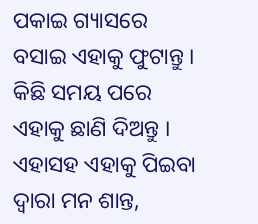ପକାଇ ଗ୍ୟାସରେ ବସାଇ ଏହାକୁ ଫୁଟାନ୍ତୁ । କିଛି ସମୟ ପରେ ଏହାକୁ ଛାଣି ଦିଅନ୍ତୁ । ଏହାସହ ଏହାକୁ ପିଇବା ଦ୍ୱାରା ମନ ଶାନ୍ତ,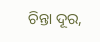ଚିନ୍ତା ଦୂର,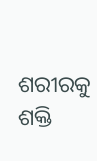ଶରୀରକୁ ଶକ୍ତି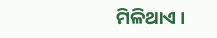ମିଳିଥାଏ ।